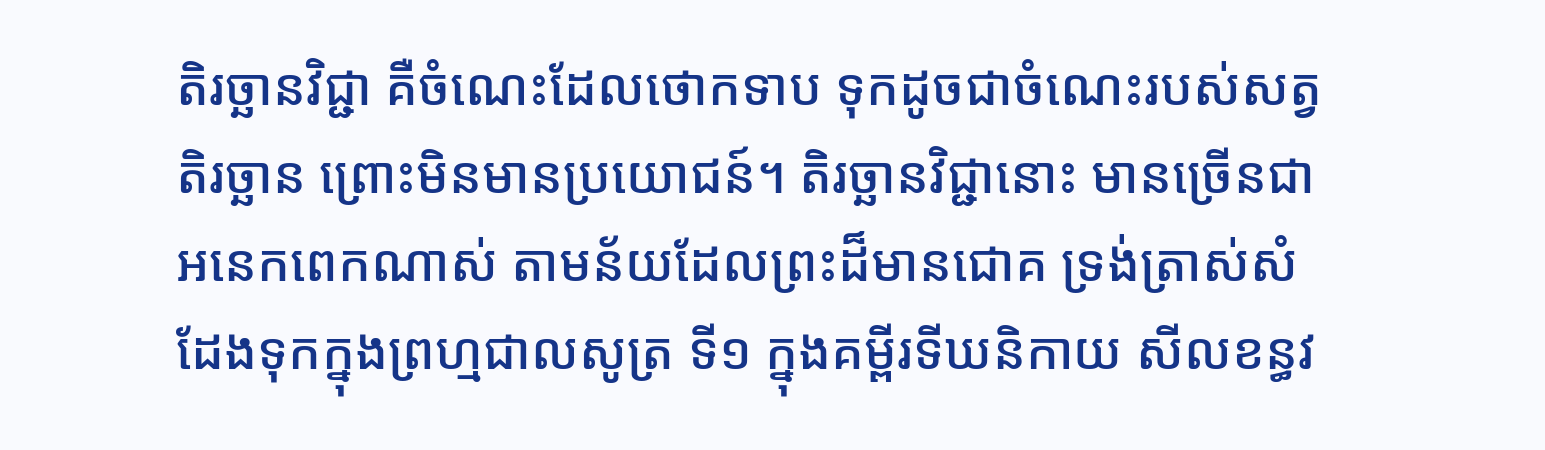តិរច្ឆានវិជ្ជា គឺចំណេះដែលថោកទាប ទុកដូចជាចំណេះរបស់សត្វតិរច្ឆាន ព្រោះមិនមានប្រយោជន៍។ តិរច្ឆានវិជ្ជានោះ មានច្រើនជាអនេកពេកណាស់ តាមន័យដែលព្រះដ៏មានជោគ ទ្រង់ត្រាស់សំដែងទុកក្នុងព្រហ្មជាលសូត្រ ទី១ ក្នុងគម្ពីរទីឃនិកាយ សីលខន្ធវ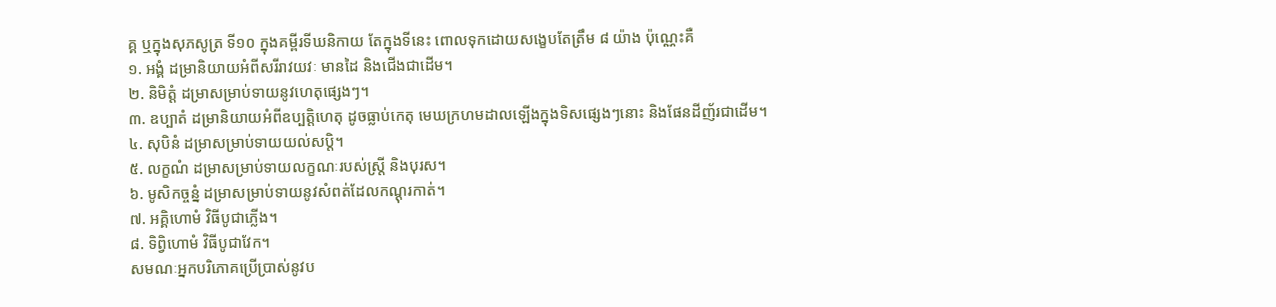គ្គ ឬក្នុងសុភសូត្រ ទី១០ ក្នុងគម្ពីរទីឃនិកាយ តែក្នុងទីនេះ ពោលទុកដោយសង្ខេបតែត្រឹម ៨ យ៉ាង ប៉ុណ្ណេះគឺ
១. អង្គំ ដម្រានិយាយអំពីសរីរាវយវៈ មានដៃ និងជើងជាដើម។
២. និមិត្តំ ដម្រាសម្រាប់ទាយនូវហេតុផ្សេងៗ។
៣. ឧប្បាតំ ដម្រានិយាយអំពីឧប្បត្តិហេតុ ដូចធ្លាប់កេតុ មេឃក្រហមដាលឡើងក្នុងទិសផ្សេងៗនោះ និងផែនដីញ័រជាដើម។
៤. សុបិនំ ដម្រាសម្រាប់ទាយយល់សប្តិ។
៥. លក្ខណំ ដម្រាសម្រាប់ទាយលក្ខណៈរបស់ស្ត្រី និងបុរស។
៦. មូសិកច្ចន្នំ ដម្រាសម្រាប់ទាយនូវសំពត់ដែលកណ្តុរកាត់។
៧. អគ្គិហោមំ វិធីបូជាភ្លើង។
៨. ទិព្វិហោមំ វិធីបូជាវែក។
សមណៈអ្នកបរិភោគប្រើប្រាស់នូវប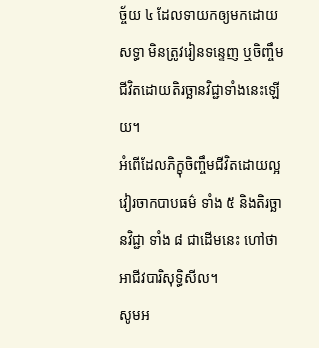ច្ច័យ ៤ ដែលទាយកឲ្យមកដោយសទ្ធា មិនត្រូវរៀនទន្ទេញ ឬចិញ្ចឹមជីវិតដោយតិរច្ឆានវិជ្ជាទាំងនេះឡើយ។
អំពើដែលភិក្ខុចិញ្ចឹមជីវិតដោយល្អ វៀរចាកបាបធម៌ ទាំង ៥ និងតិរច្ឆានវិជ្ជា ទាំង ៨ ជាដើមនេះ ហៅថា អាជីវបារិសុទ្ធិសីល។
សូមអ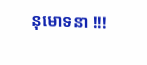នុមោទនា !!!